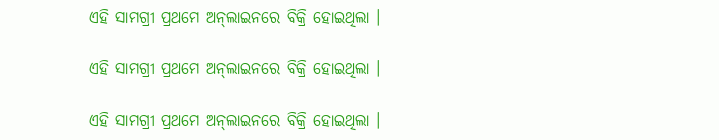ଏହି ସାମଗ୍ରୀ ପ୍ରଥମେ ଅନ୍‌ଲାଇନରେ ବିକ୍ରି ହୋଇଥିଲା ।

ଏହି ସାମଗ୍ରୀ ପ୍ରଥମେ ଅନ୍‌ଲାଇନରେ ବିକ୍ରି ହୋଇଥିଲା ।

ଏହି ସାମଗ୍ରୀ ପ୍ରଥମେ ଅନ୍‌ଲାଇନରେ ବିକ୍ରି ହୋଇଥିଲା ।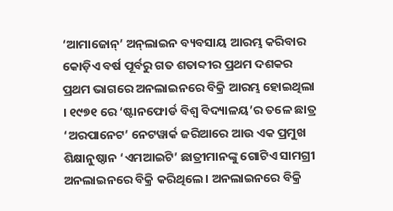‘ଆମାଜୋନ୍‌’ ଅନ୍‌ଲାଇନ ବ୍ୟବସାୟ ଆରମ୍ଭ କରିବାର କୋଡ଼ିଏ ବର୍ଷ ପୂର୍ବରୁ ଗତ ଶତାବ୍ଦୀର ପ୍ରଥମ ଦଶକର ପ୍ରଥମ ଭାଗରେ ଅନଲାଇନରେ ବିକ୍ରି ଆରମ୍ଭ ହୋଇଥିଲା । ୧୯୭୧ ରେ ‘ଷ୍ଟାନଫୋର୍ଡ ବିଶ୍ୱ ବିଦ୍ୟାଳୟ’ର ତଳେ ଛାତ୍ର ‘ଅରପାନେଟ’ ନେଟୱାର୍କ ଜରିଆରେ ଆଉ ଏକ ପ୍ରମୁଖ ଶିକ୍ଷାନୁଷ୍ଠାନ ‘ଏମଆଇଟି’ ଛାତ୍ରୀମାନଙ୍କୁ ଗୋଟିଏ ସାମଗ୍ରୀ ଅନଲାଇନରେ ବିକ୍ରି କରିଥିଲେ । ଅନଲାଇନରେ ବିକ୍ରି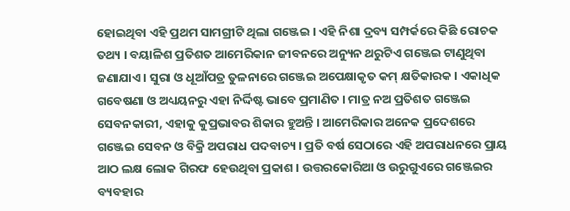ହୋଇଥିବା ଏହି ପ୍ରଥମ ସାମଗ୍ରୀଟି ଥିଲା ଗଞ୍ଜେଇ । ଏହି ନିଶା ଦ୍ରବ୍ୟ ସମ୍ପର୍କରେ କିଛି ରୋଚକ ତଥ୍ୟ । ବୟାଳିଶ ପ୍ରତିଶତ ଆମେରିକାନ ଜୀବନରେ ଅନ୍ୟୁନ ଥରୁଟିଏ ଗଞ୍ଜେଇ ଟାଣୁଥିବା ଜଣାଯାଏ । ସୁରା ଓ ଧୂଆଁପତ୍ର ତୁଳନାରେ ଗଞ୍ଜେଇ ଅପେକ୍ଷାକୃତ କମ୍ କ୍ଷତିକାରକ । ଏକାଧିକ ଗବେଷଣା ଓ ଅଧ୍ୟୟନରୁ ଏହା ନିର୍ଦ୍ଦିଷ୍ଟ ଭାବେ ପ୍ରମାଣିତ । ମାତ୍ର ନଅ ପ୍ରତିଶତ ଗଞ୍ଜେଇ ସେବନକାରୀ, ଏହାକୁ କୁପ୍ରଭାବର ଶିକାର ହୁଅନ୍ତି । ଆମେରିକାର ଅନେକ ପ୍ରଦେଶରେ ଗଞ୍ଜେଇ ସେବନ ଓ ବିକ୍ରି ଅପରାଧ ପଦବାଚ୍ୟ । ପ୍ରତି ବର୍ଷ ସେଠାରେ ଏହି ଅପରାଧନରେ ପ୍ରାୟ ଆଠ ଲକ୍ଷ ଲୋକ ଗିରଫ ହେଉଥିବା ପ୍ରକାଶ । ଉତ୍ତରକୋରିଆ ଓ ଉରୁଗୁଏରେ ଗଞ୍ଜେଇର ବ୍ୟବହାର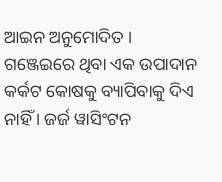ଆଇନ ଅନୁମୋଦିତ । ଗଞ୍ଜେଇରେ ଥିବା ଏକ ଉପାଦାନ କର୍କଟ କୋଷକୁ ବ୍ୟାପିବାକୁ ଦିଏ ନାହିଁ । ଜର୍ଜ ୱାସିଂଟନ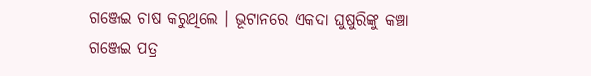ଗଞ୍ଜେଇ ଚାଷ କରୁଥିଲେ । ଭୂଟାନରେ ଏକଦା ଘୁଷୁରିଙ୍କୁ କଞ୍ଚା ଗଞ୍ଜେଇ ପତ୍ର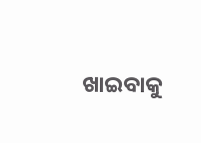ଖାଇବାକୁ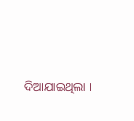ଦିଆଯାଇଥିଲା ।